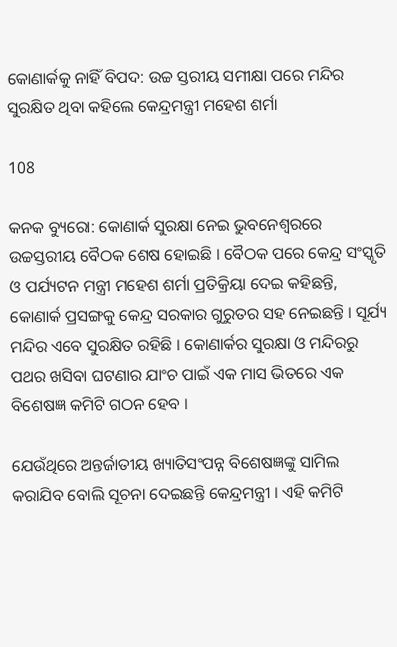କୋଣାର୍କକୁ ନାହିଁ ବିପଦ: ଉଚ୍ଚ ସ୍ତରୀୟ ସମୀକ୍ଷା ପରେ ମନ୍ଦିର ସୁରକ୍ଷିତ ଥିବା କହିଲେ କେନ୍ଦ୍ରମନ୍ତ୍ରୀ ମହେଶ ଶର୍ମା

108

କନକ ବ୍ୟୁରୋ: କୋଣାର୍କ ସୁରକ୍ଷା ନେଇ ଭୁବନେଶ୍ୱରରେ ଉଚ୍ଚସ୍ତରୀୟ ବୈଠକ ଶେଷ ହୋଇଛି । ବୈଠକ ପରେ କେନ୍ଦ୍ର ସଂସ୍କୃତି ଓ ପର୍ଯ୍ୟଟନ ମନ୍ତ୍ରୀ ମହେଶ ଶର୍ମା ପ୍ରତିକ୍ରିୟା ଦେଇ କହିଛନ୍ତି, କୋଣାର୍କ ପ୍ରସଙ୍ଗକୁ କେନ୍ଦ୍ର ସରକାର ଗୁରୁତର ସହ ନେଇଛନ୍ତି । ସୂର୍ଯ୍ୟ ମନ୍ଦିର ଏବେ ସୁରକ୍ଷିତ ରହିଛି । କୋଣାର୍କର ସୁରକ୍ଷା ଓ ମନ୍ଦିରରୁ ପଥର ଖସିବା ଘଟଣାର ଯାଂଚ ପାଇଁ ଏକ ମାସ ଭିତରେ ଏକ ବିଶେଷଜ୍ଞ କମିଟି ଗଠନ ହେବ ।

ଯେଉଁଥିରେ ଅନ୍ତର୍ଜାତୀୟ ଖ୍ୟାତିସଂପନ୍ନ ବିଶେଷଜ୍ଞଙ୍କୁ ସାମିଲ କରାଯିବ ବୋଲି ସୂଚନା ଦେଇଛନ୍ତି କେନ୍ଦ୍ରମନ୍ତ୍ରୀ । ଏହି କମିଟି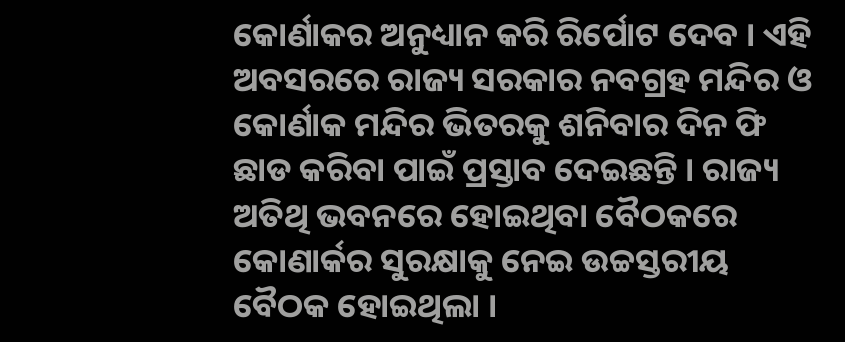କୋର୍ଣାକର ଅନୁଧ୍ୟାନ କରି ରିର୍ପୋଟ ଦେବ । ଏହି ଅବସରରେ ରାଜ୍ୟ ସରକାର ନବଗ୍ରହ ମନ୍ଦିର ଓ କୋର୍ଣାକ ମନ୍ଦିର ଭିତରକୁ ଶନିବାର ଦିନ ଫି ଛାଡ କରିବା ପାଇଁ ପ୍ରସ୍ତାବ ଦେଇଛନ୍ତି । ରାଜ୍ୟ ଅତିଥି ଭବନରେ ହୋଇଥିବା ବୈଠକରେ କୋଣାର୍କର ସୁରକ୍ଷାକୁ ନେଇ ଉଚ୍ଚସ୍ତରୀୟ ବୈଠକ ହୋଇଥିଲା ।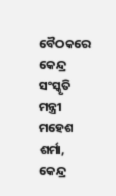ବୈଠକରେ କେନ୍ଦ୍ର ସଂସ୍କୃତି ମନ୍ତ୍ରୀ ମହେଶ ଶର୍ମା, କେନ୍ଦ୍ର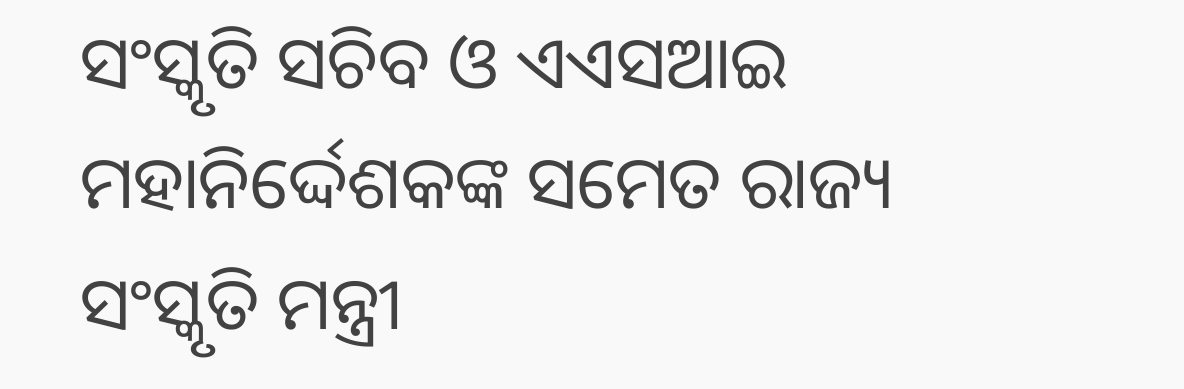ସଂସ୍କୃତି ସଚିବ ଓ ଏଏସଆଇ ମହାନିର୍ଦ୍ଦେଶକଙ୍କ ସମେତ ରାଜ୍ୟ ସଂସ୍କୃତି ମନ୍ତ୍ରୀ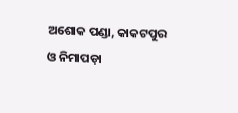ଅଶୋକ ପଣ୍ଡା, କାକଟପୁର ଓ ନିମାପଡ଼ା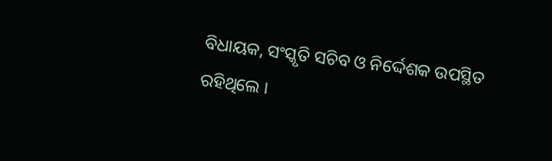ବିଧାୟକ, ସଂସ୍କୃତି ସଚିବ ଓ ନିର୍ଦ୍ଦେଶକ ଉପସ୍ଥିତ ରହିଥିଲେ ।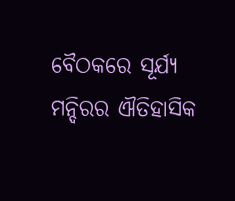ବୈଠକରେ ସୂର୍ଯ୍ୟ ମନ୍ଦିରର ଐତିହାସିକ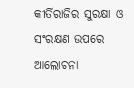କୀର୍ତିରାଜିର ସୁରକ୍ଷା ଓ ସଂରକ୍ଷଣ ଉପରେ ଆଲୋଚନା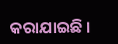କରାଯାଇଛି ।